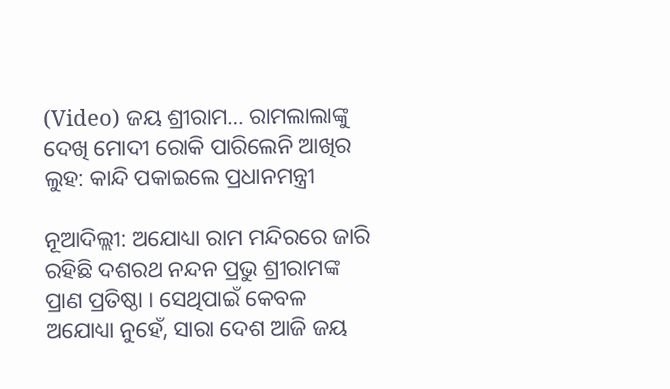(Video) ଜୟ ଶ୍ରୀରାମ… ରାମଲାଲାଙ୍କୁ ଦେଖି ମୋଦୀ ରୋକି ପାରିଲେନି ଆଖିର ଲୁହ: କାନ୍ଦି ପକାଇଲେ ପ୍ରଧାନମନ୍ତ୍ରୀ

ନୂଆଦିଲ୍ଲୀ: ଅଯୋଧ୍ୟା ରାମ ମନ୍ଦିରରେ ଜାରି ରହିଛି ଦଶରଥ ନନ୍ଦନ ପ୍ରଭୁ ଶ୍ରୀରାମଙ୍କ ପ୍ରାଣ ପ୍ରତିଷ୍ଠା । ସେଥିପାଇଁ କେବଳ ଅଯୋଧ୍ୟା ନୁହେଁ, ସାରା ଦେଶ ଆଜି ଜୟ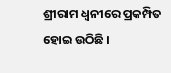ଶ୍ରୀରାମ ଧ୍ୱନୀରେ ପ୍ରକମ୍ପିତ ହୋଇ ଉଠିଛି ।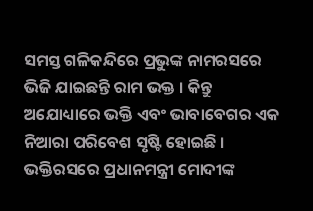ସମସ୍ତ ଗଳିକନ୍ଦିରେ ପ୍ରଭୁଙ୍କ ନାମରସରେ ଭିଜି ଯାଇଛନ୍ତି ରାମ ଭକ୍ତ । କିନ୍ତୁ ଅଯୋଧ୍ୟାରେ ଭକ୍ତି ଏବଂ ଭାବାବେଗର ଏକ ନିଆରା ପରିବେଶ ସୃଷ୍ଟି ହୋଇଛି । ଭକ୍ତିରସରେ ପ୍ରଧାନମନ୍ତ୍ରୀ ମୋଦୀଙ୍କ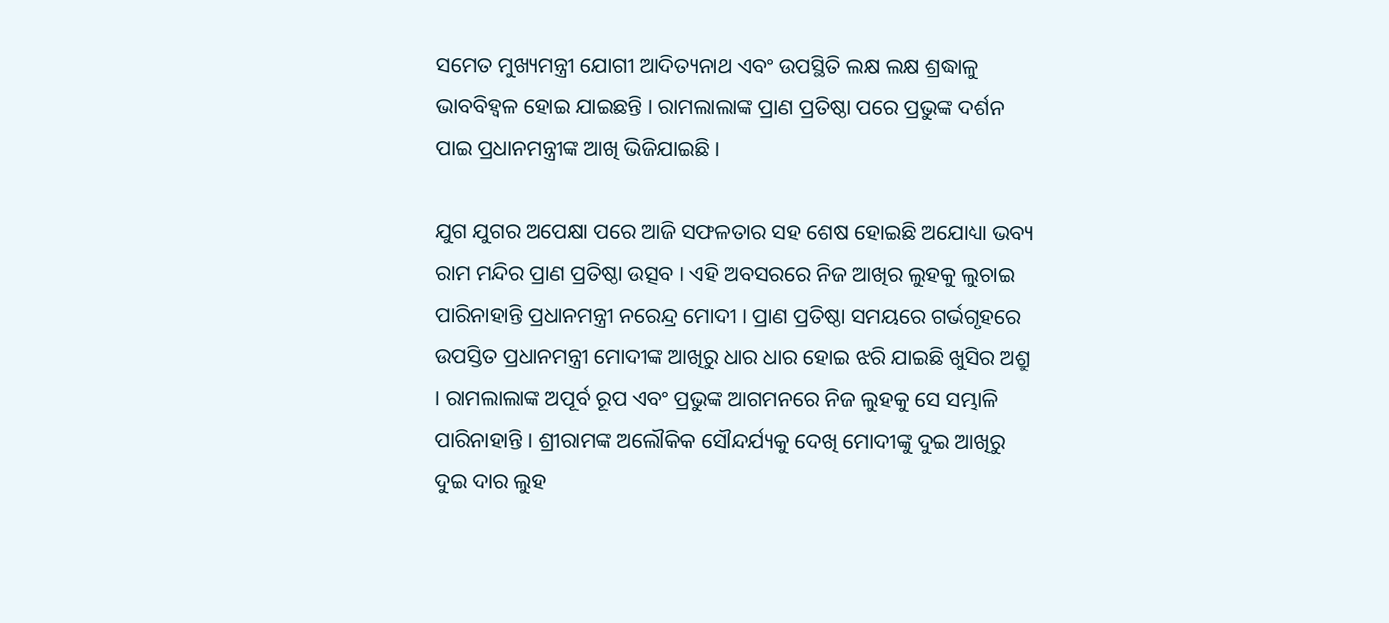ସମେତ ମୁଖ୍ୟମନ୍ତ୍ରୀ ଯୋଗୀ ଆଦିତ୍ୟନାଥ ଏବଂ ଉପସ୍ଥିତି ଲକ୍ଷ ଲକ୍ଷ ଶ୍ରଦ୍ଧାଳୁ ଭାବବିହ୍ୱଳ ହୋଇ ଯାଇଛନ୍ତି । ରାମଲାଲାଙ୍କ ପ୍ରାଣ ପ୍ରତିଷ୍ଠା ପରେ ପ୍ରଭୁଙ୍କ ଦର୍ଶନ ପାଇ ପ୍ରଧାନମନ୍ତ୍ରୀଙ୍କ ଆଖି ଭିଜିଯାଇଛି ।

ଯୁଗ ଯୁଗର ଅପେକ୍ଷା ପରେ ଆଜି ସଫଳତାର ସହ ଶେଷ ହୋଇଛି ଅଯୋଧ୍ୟା ଭବ୍ୟ ରାମ ମନ୍ଦିର ପ୍ରାଣ ପ୍ରତିଷ୍ଠା ଉତ୍ସବ । ଏହି ଅବସରରେ ନିଜ ଆଖିର ଲୁହକୁ ଲୁଚାଇ ପାରିନାହାନ୍ତି ପ୍ରଧାନମନ୍ତ୍ରୀ ନରେନ୍ଦ୍ର ମୋଦୀ । ପ୍ରାଣ ପ୍ରତିଷ୍ଠା ସମୟରେ ଗର୍ଭଗୃହରେ ଉପସ୍ତିତ ପ୍ରଧାନମନ୍ତ୍ରୀ ମୋଦୀଙ୍କ ଆଖିରୁ ଧାର ଧାର ହୋଇ ଝରି ଯାଇଛି ଖୁସିର ଅଶ୍ରୁ । ରାମଲାଲାଙ୍କ ଅପୂର୍ବ ରୂପ ଏବଂ ପ୍ରଭୁଙ୍କ ଆଗମନରେ ନିଜ ଲୁହକୁ ସେ ସମ୍ଭାଳି ପାରିନାହାନ୍ତି । ଶ୍ରୀରାମଙ୍କ ଅଲୌକିକ ସୌନ୍ଦର୍ଯ୍ୟକୁ ଦେଖି ମୋଦୀଙ୍କୁ ଦୁଇ ଆଖିରୁ ଦୁଇ ଦାର ଲୁହ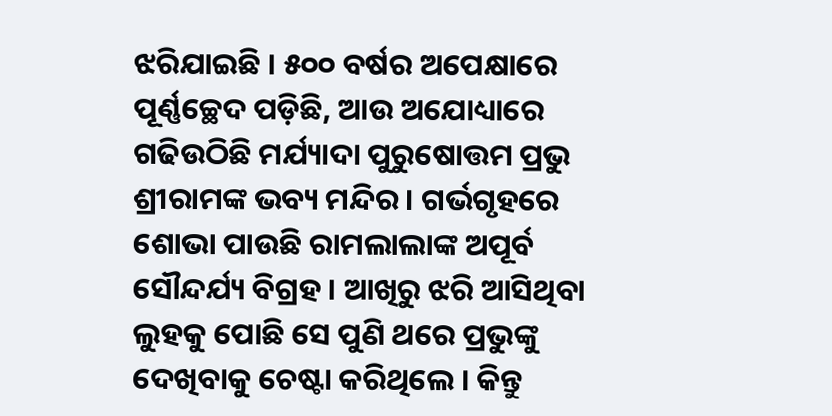ଝରିଯାଇଛି । ୫୦୦ ବର୍ଷର ଅପେକ୍ଷାରେ ପୂର୍ଣ୍ଣଚ୍ଛେଦ ପଡ଼ିଛି, ଆଉ ଅଯୋଧ୍ୟାରେ ଗଢିଉଠିଛି ମର୍ଯ୍ୟାଦା ପୁରୁଷୋତ୍ତମ ପ୍ରଭୁ ଶ୍ରୀରାମଙ୍କ ଭବ୍ୟ ମନ୍ଦିର । ଗର୍ଭଗୃହରେ ଶୋଭା ପାଉଛି ରାମଲାଲାଙ୍କ ଅପୂର୍ବ ସୌନ୍ଦର୍ଯ୍ୟ ବିଗ୍ରହ । ଆଖିରୁ ଝରି ଆସିଥିବା ଲୁହକୁ ପୋଛି ସେ ପୁଣି ଥରେ ପ୍ରଭୁଙ୍କୁ ଦେଖିବାକୁ ଚେଷ୍ଟା କରିଥିଲେ । କିନ୍ତୁ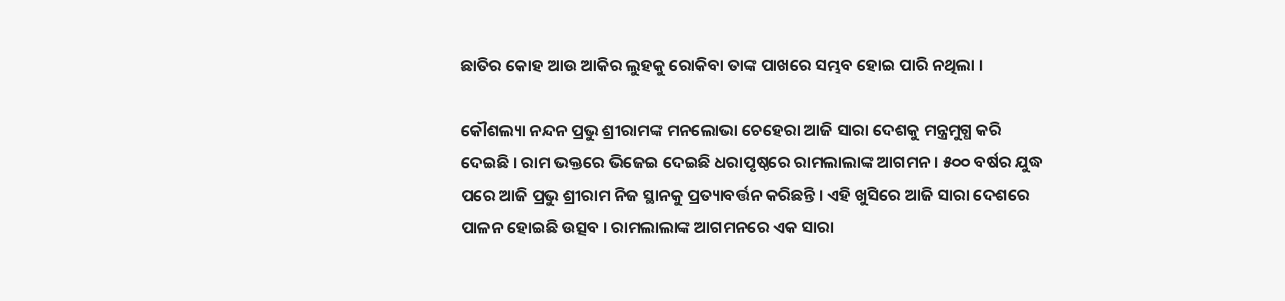ଛାତିର କୋହ ଆଉ ଆକିର ଲୁହକୁ ରୋକିବା ତାଙ୍କ ପାଖରେ ସମ୍ଭବ ହୋଇ ପାରି ନଥିଲା ।

କୌଶଲ୍ୟା ନନ୍ଦନ ପ୍ରଭୁ ଶ୍ରୀରାମଙ୍କ ମନଲୋଭା ଚେହେରା ଆଜି ସାରା ଦେଶକୁ ମନ୍ତ୍ରମୁଗ୍ଧ କରି ଦେଇଛି । ରାମ ଭକ୍ତରେ ଭିଜେଇ ଦେଇଛି ଧରାପୃଷ୍ଠରେ ରାମଲାଲାଙ୍କ ଆଗମନ । ୫୦୦ ବର୍ଷର ଯୁଦ୍ଧ ପରେ ଆଜି ପ୍ରଭୁ ଶ୍ରୀରାମ ନିଜ ସ୍ଥାନକୁ ପ୍ରତ୍ୟାବର୍ତ୍ତନ କରିଛନ୍ତି । ଏହି ଖୁସିରେ ଆଜି ସାରା ଦେଶରେ ପାଳନ ହୋଇଛି ଉତ୍ସବ । ରାମଲାଲାଙ୍କ ଆଗମନରେ ଏକ ସାରା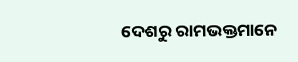ଦେଶରୁ ରାମଭକ୍ତମାନେ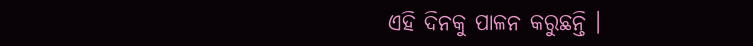ଏହି ଦିନକୁ ପାଳନ କରୁଛନ୍ତି ।